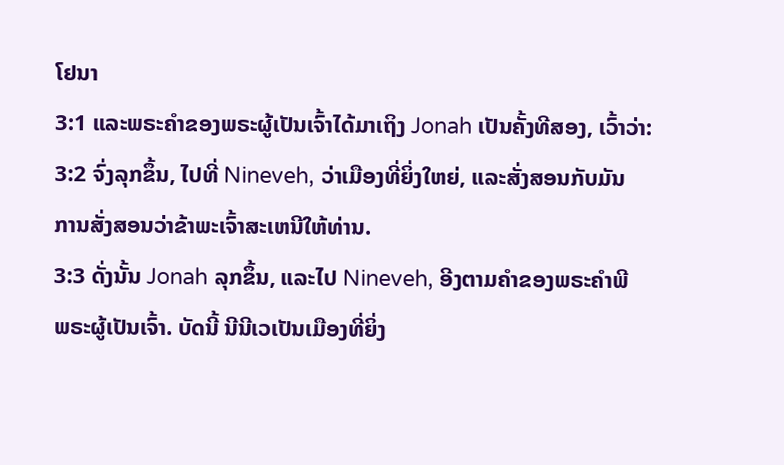ໂຢນາ
3:1 ແລະພຣະຄໍາຂອງພຣະຜູ້ເປັນເຈົ້າໄດ້ມາເຖິງ Jonah ເປັນຄັ້ງທີສອງ, ເວົ້າວ່າ:
3:2 ຈົ່ງລຸກຂຶ້ນ, ໄປທີ່ Nineveh, ວ່າເມືອງທີ່ຍິ່ງໃຫຍ່, ແລະສັ່ງສອນກັບມັນ
ການສັ່ງສອນວ່າຂ້າພະເຈົ້າສະເຫນີໃຫ້ທ່ານ.
3:3 ດັ່ງນັ້ນ Jonah ລຸກຂຶ້ນ, ແລະໄປ Nineveh, ອີງຕາມຄໍາຂອງພຣະຄໍາພີ
ພຣະຜູ້ເປັນເຈົ້າ. ບັດນີ້ ນີນີເວເປັນເມືອງທີ່ຍິ່ງ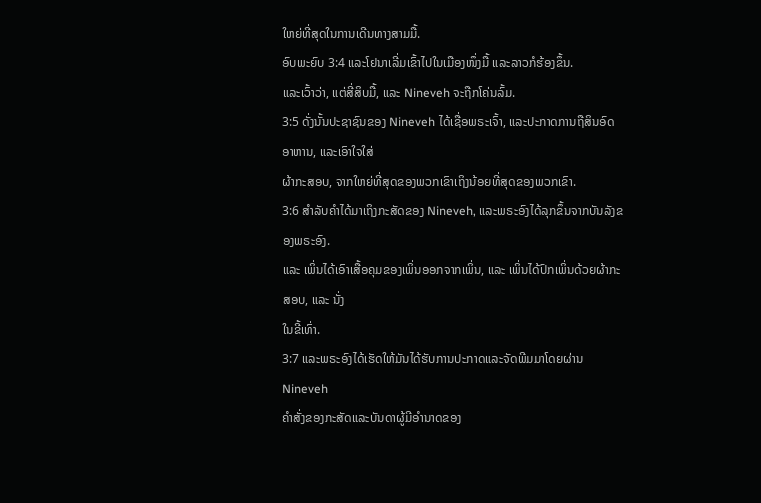ໃຫຍ່ທີ່ສຸດໃນການເດີນທາງສາມມື້.
ອົບພະຍົບ 3:4 ແລະໂຢນາເລີ່ມເຂົ້າໄປໃນເມືອງໜຶ່ງມື້ ແລະລາວກໍຮ້ອງຂຶ້ນ.
ແລະເວົ້າວ່າ, ແຕ່ສີ່ສິບມື້, ແລະ Nineveh ຈະຖືກໂຄ່ນລົ້ມ.
3:5 ດັ່ງນັ້ນປະຊາຊົນຂອງ Nineveh ໄດ້ເຊື່ອພຣະເຈົ້າ, ແລະປະກາດການຖືສິນອົດອາຫານ, ແລະເອົາໃຈໃສ່
ຜ້າກະສອບ, ຈາກໃຫຍ່ທີ່ສຸດຂອງພວກເຂົາເຖິງນ້ອຍທີ່ສຸດຂອງພວກເຂົາ.
3:6 ສໍາລັບຄໍາໄດ້ມາເຖິງກະສັດຂອງ Nineveh, ແລະພຣະອົງໄດ້ລຸກຂຶ້ນຈາກບັນລັງຂອງພຣະອົງ.
ແລະ ເພິ່ນໄດ້ເອົາເສື້ອຄຸມຂອງເພິ່ນອອກຈາກເພິ່ນ, ແລະ ເພິ່ນໄດ້ປົກເພິ່ນດ້ວຍຜ້າກະສອບ, ແລະ ນັ່ງ
ໃນຂີ້ເທົ່າ.
3:7 ແລະພຣະອົງໄດ້ເຮັດໃຫ້ມັນໄດ້ຮັບການປະກາດແລະຈັດພີມມາໂດຍຜ່ານ Nineveh
ຄຳສັ່ງຂອງກະສັດແລະບັນດາຜູ້ມີອຳນາດຂອງ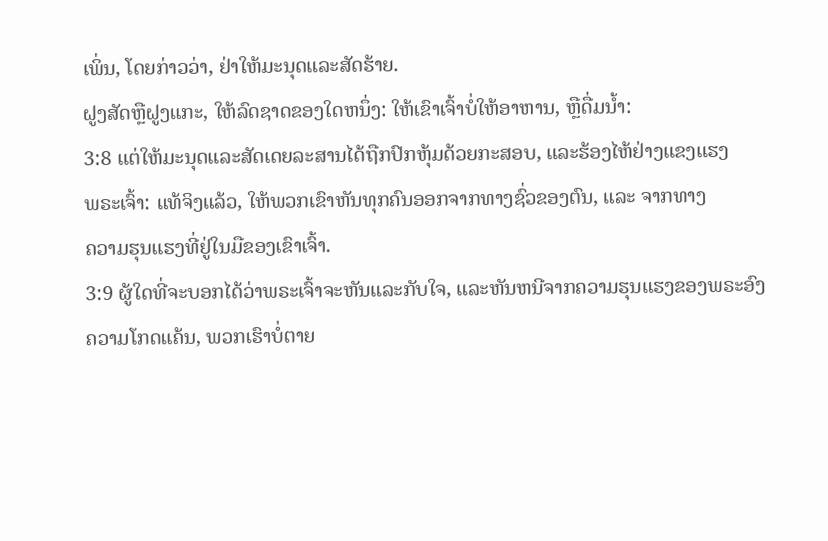ເພິ່ນ, ໂດຍກ່າວວ່າ, ຢ່າໃຫ້ມະນຸດແລະສັດຮ້າຍ.
ຝູງສັດຫຼືຝູງແກະ, ໃຫ້ລົດຊາດຂອງໃດຫນຶ່ງ: ໃຫ້ເຂົາເຈົ້າບໍ່ໃຫ້ອາຫານ, ຫຼືດື່ມນ້ຳ:
3:8 ແຕ່ໃຫ້ມະນຸດແລະສັດເດຍລະສານໄດ້ຖືກປົກຫຸ້ມດ້ວຍກະສອບ, ແລະຮ້ອງໄຫ້ຢ່າງແຂງແຮງ
ພຣະເຈົ້າ: ແທ້ຈິງແລ້ວ, ໃຫ້ພວກເຂົາຫັນທຸກຄົນອອກຈາກທາງຊົ່ວຂອງຕົນ, ແລະ ຈາກທາງ
ຄວາມຮຸນແຮງທີ່ຢູ່ໃນມືຂອງເຂົາເຈົ້າ.
3:9 ຜູ້ໃດທີ່ຈະບອກໄດ້ວ່າພຣະເຈົ້າຈະຫັນແລະກັບໃຈ, ແລະຫັນຫນີຈາກຄວາມຮຸນແຮງຂອງພຣະອົງ
ຄວາມໂກດແຄ້ນ, ພວກເຮົາບໍ່ຕາຍ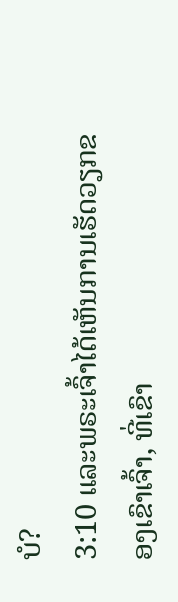ບໍ?
3:10 ແລະພຣະເຈົ້າໄດ້ເຫັນການເຮັດວຽກຂອງເຂົາເຈົ້າ, ທີ່ເຂົາ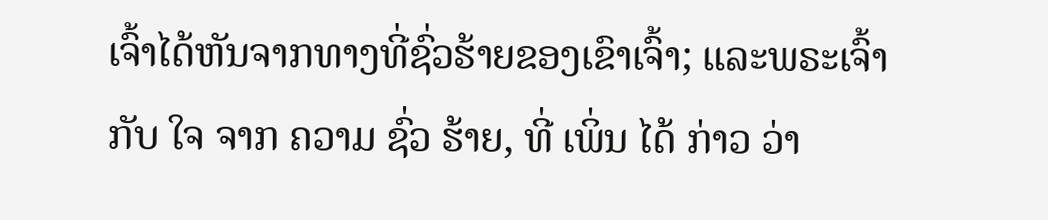ເຈົ້າໄດ້ຫັນຈາກທາງທີ່ຊົ່ວຮ້າຍຂອງເຂົາເຈົ້າ; ແລະພຣະເຈົ້າ
ກັບ ໃຈ ຈາກ ຄວາມ ຊົ່ວ ຮ້າຍ, ທີ່ ເພິ່ນ ໄດ້ ກ່າວ ວ່າ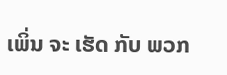ເພິ່ນ ຈະ ເຮັດ ກັບ ພວກ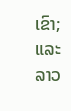ເຂົາ; ແລະ
ລາວ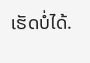ເຮັດບໍ່ໄດ້.